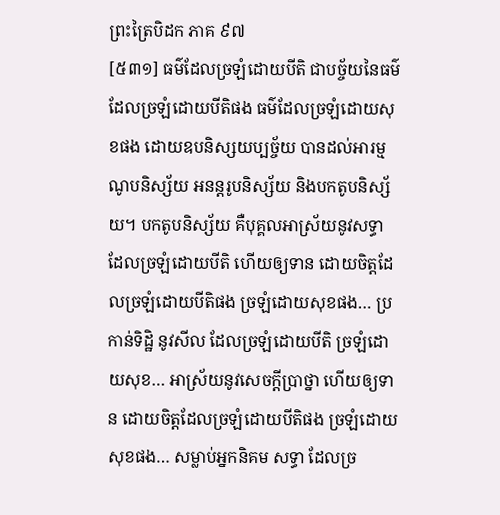ព្រះត្រៃបិដក ភាគ ៩៧
[៥៣១] ធម៌ដែលច្រឡំដោយបីតិ ជាបច្ច័យនៃធម៌ដែលច្រឡំដោយបីតិផង ធម៌ដែលច្រឡំដោយសុខផង ដោយឧបនិស្សយប្បច្ច័យ បានដល់អារម្មណូបនិស្ស័យ អនន្តរូបនិស្ស័យ និងបកតូបនិស្ស័យ។ បកតូបនិស្ស័យ គឺបុគ្គលអាស្រ័យនូវសទ្ធា ដែលច្រឡំដោយបីតិ ហើយឲ្យទាន ដោយចិត្តដែលច្រឡំដោយបីតិផង ច្រឡំដោយសុខផង… ប្រកាន់ទិដ្ឋិ នូវសីល ដែលច្រឡំដោយបីតិ ច្រឡំដោយសុខ… អាស្រ័យនូវសេចក្តីប្រាថ្នា ហើយឲ្យទាន ដោយចិត្តដែលច្រឡំដោយបីតិផង ច្រឡំដោយសុខផង… សម្លាប់អ្នកនិគម សទ្ធា ដែលច្រ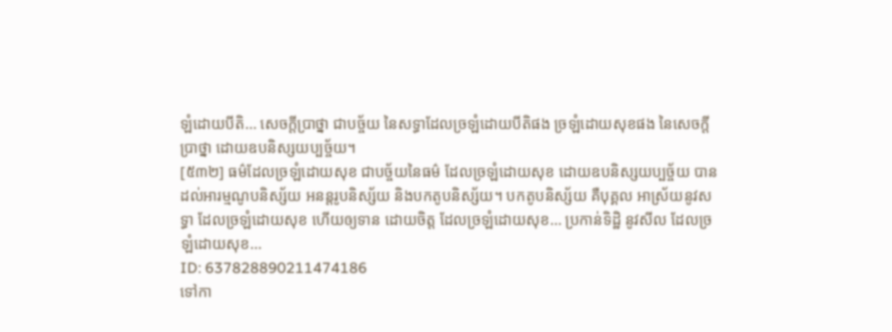ឡំដោយបីតិ… សេចក្តីប្រាថ្នា ជាបច្ច័យ នៃសទ្ធាដែលច្រឡំដោយបីតិផង ច្រឡំដោយសុខផង នៃសេចក្តីប្រាថ្នា ដោយឧបនិស្សយប្បច្ច័យ។
[៥៣២] ធម៌ដែលច្រឡំដោយសុខ ជាបច្ច័យនៃធម៌ ដែលច្រឡំដោយសុខ ដោយឧបនិស្សយប្បច្ច័យ បានដល់អារម្មណូបនិស្ស័យ អនន្តរូបនិស្ស័យ និងបកតូបនិស្ស័យ។ បកតូបនិស្ស័យ គឺបុគ្គល អាស្រ័យនូវសទ្ធា ដែលច្រឡំដោយសុខ ហើយឲ្យទាន ដោយចិត្ត ដែលច្រឡំដោយសុខ… ប្រកាន់ទិដ្ឋិ នូវសីល ដែលច្រឡំដោយសុខ…
ID: 637828890211474186
ទៅកា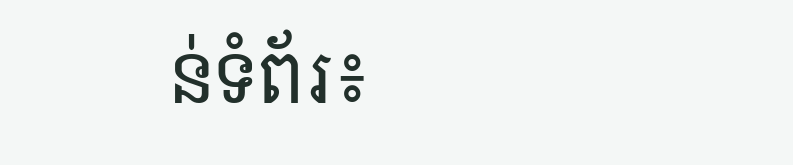ន់ទំព័រ៖